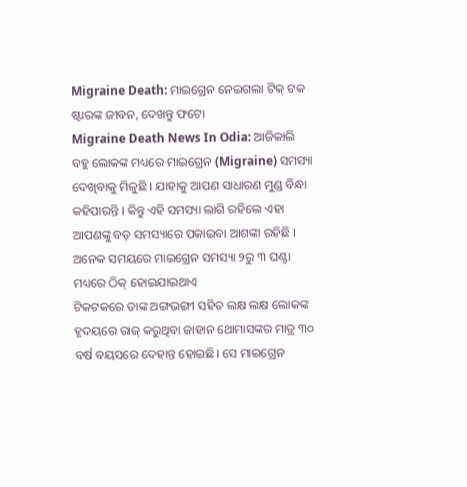Migraine Death: ମାଇଗ୍ରେନ ନେଇଗଲା ଟିକ୍ ଟକ ଷ୍ଟାରଙ୍କ ଜୀବନ, ଦେଖନ୍ତୁ ଫଟୋ
Migraine Death News In Odia: ଆଜିକାଲି ବହୁ ଲୋକଙ୍କ ମଧ୍ୟରେ ମାଇଗ୍ରେନ (Migraine) ସମସ୍ୟା ଦେଖିବାକୁ ମିଳୁଛି । ଯାହାକୁ ଆପଣ ସାଧାରଣ ମୁଣ୍ଡ ବିନ୍ଧା କହିପାରନ୍ତି । କିନ୍ତୁ ଏହି ସମସ୍ୟା ଲାଗି ରହିଲେ ଏହା ଆପଣଙ୍କୁ ବଡ଼ ସମସ୍ୟାରେ ପକାଇବା ଆଶଙ୍କା ରହିଛି । ଅନେକ ସମୟରେ ମାଇଗ୍ରେନ ସମସ୍ୟା ୨ରୁ ୩ ଘଣ୍ଟା ମଧ୍ୟରେ ଠିକ୍ ହୋଇଯାଇଥାଏ
ଟିକଟକରେ ତାଙ୍କ ଅଙ୍ଗଭଙ୍ଗୀ ସହିତ ଲକ୍ଷ ଲକ୍ଷ ଲୋକଙ୍କ ହୃଦୟରେ ରାଜ୍ କରୁଥିବା ଜାହାନ ଥୋମାସଙ୍କର ମାତ୍ର ୩୦ ବର୍ଷ ବୟସରେ ଦେହାନ୍ତ ହୋଇଛି। ସେ ମାଇଗ୍ରେନ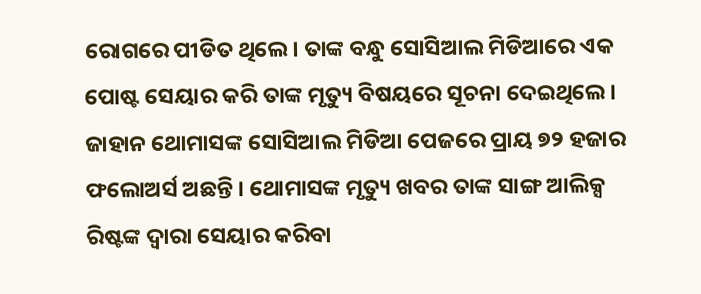ରୋଗରେ ପୀଡିତ ଥିଲେ। ତାଙ୍କ ବନ୍ଧୁ ସୋସିଆଲ ମିଡିଆରେ ଏକ ପୋଷ୍ଟ ସେୟାର କରି ତାଙ୍କ ମୃତ୍ୟୁ ବିଷୟରେ ସୂଚନା ଦେଇଥିଲେ।
ଜାହାନ ଥୋମାସଙ୍କ ସୋସିଆଲ ମିଡିଆ ପେଜରେ ପ୍ରାୟ ୭୨ ହଜାର ଫଲୋଅର୍ସ ଅଛନ୍ତି । ଥୋମାସଙ୍କ ମୃତ୍ୟୁ ଖବର ତାଙ୍କ ସାଙ୍ଗ ଆଲିକ୍ସ ରିଷ୍ଟଙ୍କ ଦ୍ୱାରା ସେୟାର କରିବା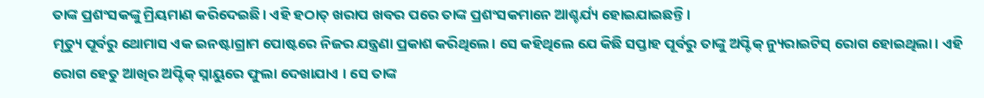ତାଙ୍କ ପ୍ରଶଂସକଙ୍କୁ ମ୍ରିୟମାଣ କରିଦେଇଛି। ଏହି ହଠାତ୍ ଖରାପ ଖବର ପରେ ତାଙ୍କ ପ୍ରଶଂସକମାନେ ଆଶ୍ଚର୍ଯ୍ୟ ହୋଇଯାଇଛନ୍ତି।
ମୃତ୍ୟୁ ପୂର୍ବରୁ ଥୋମାସ ଏକ ଇନଷ୍ଟାଗ୍ରାମ ପୋଷ୍ଟରେ ନିଜର ଯନ୍ତ୍ରଣା ପ୍ରକାଶ କରିଥିଲେ। ସେ କହିଥିଲେ ଯେ କିଛି ସପ୍ତାହ ପୂର୍ବରୁ ତାଙ୍କୁ ଅପ୍ଟିକ୍ ନ୍ୟୁରାଇଟିସ୍ ରୋଗ ହୋଇଥିଲା। ଏହି ରୋଗ ହେତୁ ଆଖିର ଅପ୍ଟିକ୍ ସ୍ନାୟୁରେ ଫୁଲା ଦେଖାଯାଏ । ସେ ତାଙ୍କ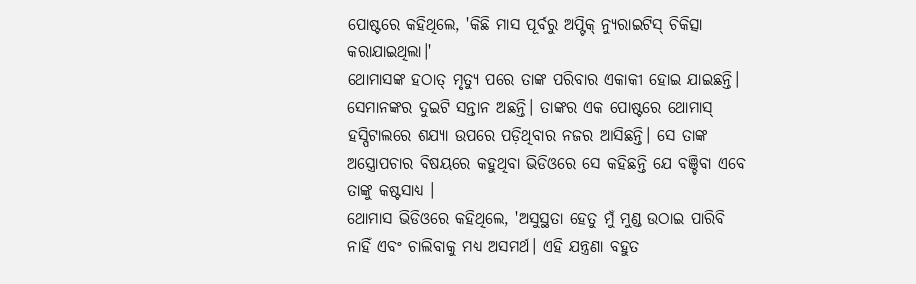ପୋଷ୍ଟରେ କହିଥିଲେ, 'କିଛି ମାସ ପୂର୍ବରୁ ଅପ୍ଟିକ୍ ନ୍ୟୁରାଇଟିସ୍ ଚିକିତ୍ସା କରାଯାଇଥିଲା।'
ଥୋମାସଙ୍କ ହଠାତ୍ ମୃତ୍ୟୁ ପରେ ତାଙ୍କ ପରିବାର ଏକାକୀ ହୋଇ ଯାଇଛନ୍ତି। ସେମାନଙ୍କର ଦୁଇଟି ସନ୍ତାନ ଅଛନ୍ତି। ତାଙ୍କର ଏକ ପୋଷ୍ଟରେ ଥୋମାସ୍ ହସ୍ପିଟାଲରେ ଶଯ୍ୟା ଉପରେ ପଡ଼ିଥିବାର ନଜର ଆସିଛନ୍ତି। ସେ ତାଙ୍କ ଅସ୍ତ୍ରୋପଚାର ବିଷୟରେ କହୁଥିବା ଭିଡିଓରେ ସେ କହିଛନ୍ତି ଯେ ବଞ୍ଚିବା ଏବେ ତାଙ୍କୁ କଷ୍ଟସାଧ୍ୟ ।
ଥୋମାସ ଭିଡିଓରେ କହିଥିଲେ, 'ଅସୁସ୍ଥତା ହେତୁ ମୁଁ ମୁଣ୍ଡ ଉଠାଇ ପାରିବି ନାହିଁ ଏବଂ ଚାଲିବାକୁ ମଧ୍ୟ ଅସମର୍ଥ। ଏହି ଯନ୍ତ୍ରଣା ବହୁତ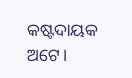କଷ୍ଟଦାୟକ ଅଟେ।